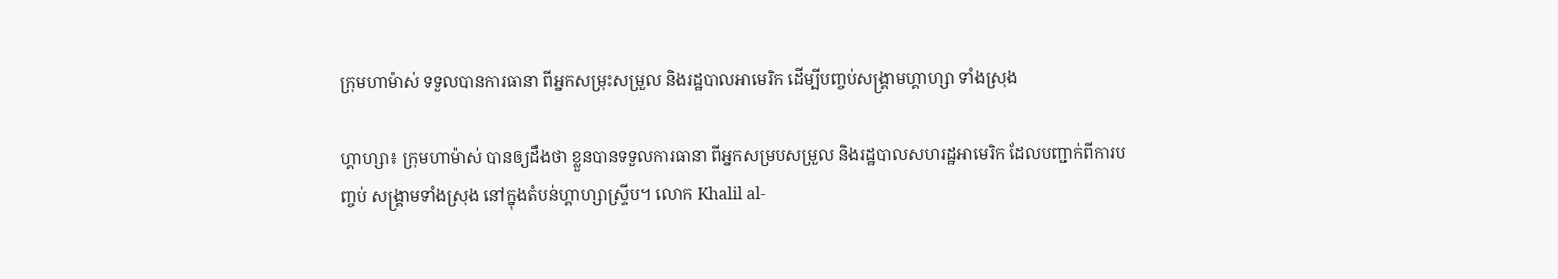ក្រុមហាម៉ាស់ ទទួលបានការធានា ពីអ្នកសម្រុះសម្រួល និងរដ្ឋបាលអាមេរិក ដើម្បីបញ្ចប់សង្គ្រាមហ្គាហ្សា ទាំងស្រុង

ហ្គាហ្សា៖ ក្រុមហាម៉ាស់ បានឲ្យដឹងថា ខ្លួនបានទទួលការធានា ពីអ្នកសម្របសម្រួល និងរដ្ឋបាលសហរដ្ឋអាមេរិក ដែលបញ្ជាក់ពីការបញ្ចប់ សង្គ្រាមទាំងស្រុង នៅក្នុងតំបន់ហ្គាហ្សាស្ទ្រីប។ លោក Khalil al-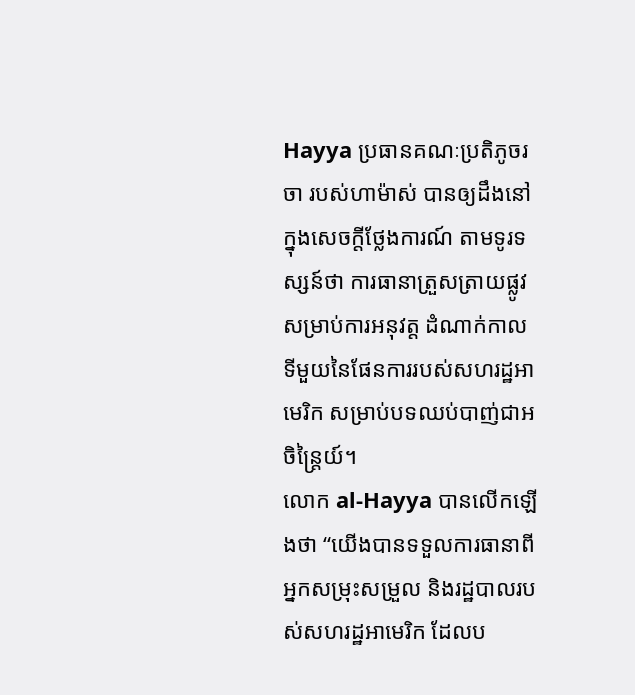Hayya ប្រធានគណៈប្រតិភូចរចា របស់ហាម៉ាស់ បានឲ្យដឹងនៅ ក្នុងសេចក្តីថ្លែងការណ៍ តាមទូរទស្សន៍ថា ការធានាត្រួសត្រាយផ្លូវ សម្រាប់ការអនុវត្ត ដំណាក់កាល ទីមួយនៃផែនការរបស់សហរដ្ឋអាមេរិក សម្រាប់បទឈប់បាញ់ជាអចិន្ត្រៃយ៍។
លោក al-Hayya បានលើកឡើងថា “យើងបានទទួលការធានាពីអ្នកសម្រុះសម្រួល និងរដ្ឋបាលរបស់សហរដ្ឋអាមេរិក ដែលប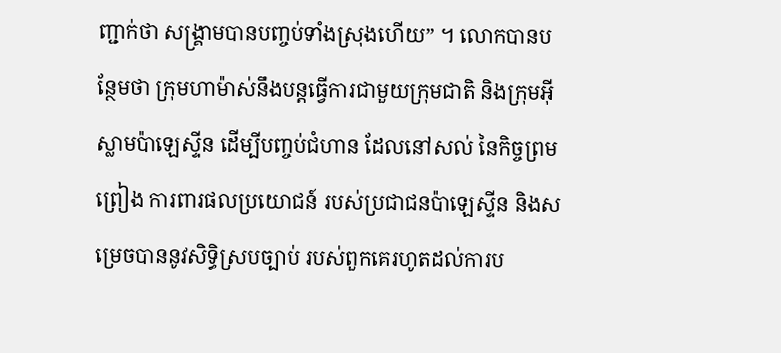ញ្ជាក់ថា សង្រ្គាមបានបញ្ចប់ទាំងស្រុងហើយ” ។ លោកបានបន្ថែមថា ក្រុមហាម៉ាស់នឹងបន្តធ្វើការជាមួយក្រុមជាតិ និងក្រុមអ៊ីស្លាមប៉ាឡេស្ទីន ដើម្បីបញ្ចប់ជំហាន ដែលនៅសល់ នៃកិច្ចព្រមព្រៀង ការពារផលប្រយោជន៍ របស់ប្រជាជនប៉ាឡេស្ទីន និងសម្រេចបាននូវសិទ្ធិស្របច្បាប់ របស់ពួកគេរហូតដល់ការប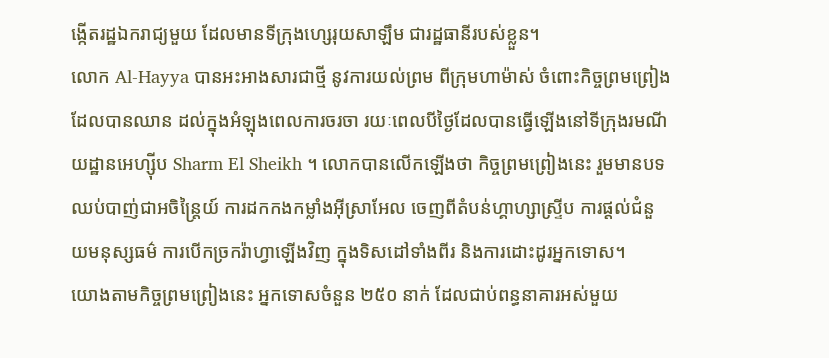ង្កើតរដ្ឋឯករាជ្យមួយ ដែលមានទីក្រុងហ្សេរុយសាឡឹម ជារដ្ឋធានីរបស់ខ្លួន។
លោក Al-Hayya បានអះអាងសារជាថ្មី នូវការយល់ព្រម ពីក្រុមហាម៉ាស់ ចំពោះកិច្ចព្រមព្រៀង ដែលបានឈាន ដល់ក្នុងអំឡុងពេលការចរចា រយៈពេលបីថ្ងៃដែលបានធ្វើឡើងនៅទីក្រុងរមណីយដ្ឋានអេហ្ស៊ីប Sharm El Sheikh ។ លោកបានលើកឡើងថា កិច្ចព្រមព្រៀងនេះ រួមមានបទឈប់បាញ់ជាអចិន្ត្រៃយ៍ ការដកកងកម្លាំងអ៊ីស្រាអែល ចេញពីតំបន់ហ្គាហ្សាស្ទ្រីប ការផ្តល់ជំនួយមនុស្សធម៌ ការបើកច្រករ៉ាហ្វាឡើងវិញ ក្នុងទិសដៅទាំងពីរ និងការដោះដូរអ្នកទោស។
យោងតាមកិច្ចព្រមព្រៀងនេះ អ្នកទោសចំនួន ២៥០ នាក់ ដែលជាប់ពន្ធនាគារអស់មួយ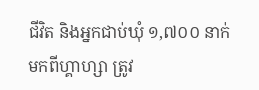ជីវិត និងអ្នកជាប់ឃុំ ១,៧០០ នាក់មកពីហ្គាហ្សា ត្រូវ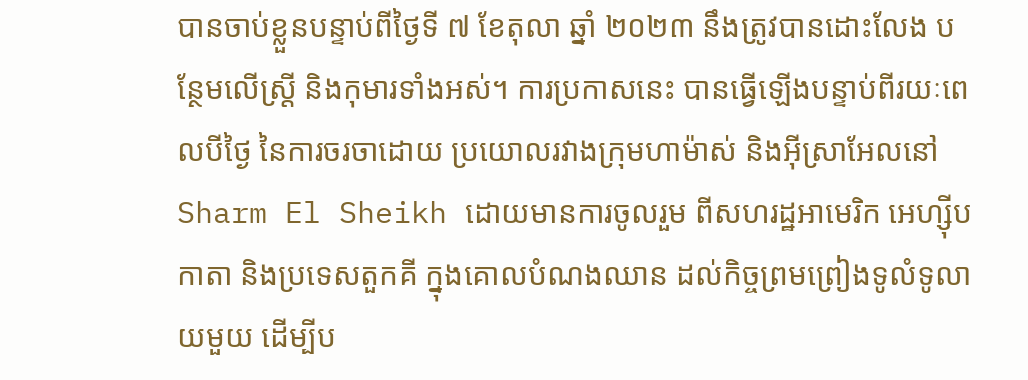បានចាប់ខ្លួនបន្ទាប់ពីថ្ងៃទី ៧ ខែតុលា ឆ្នាំ ២០២៣ នឹងត្រូវបានដោះលែង បន្ថែមលើស្ត្រី និងកុមារទាំងអស់។ ការប្រកាសនេះ បានធ្វើឡើងបន្ទាប់ពីរយៈពេលបីថ្ងៃ នៃការចរចាដោយ ប្រយោលរវាងក្រុមហាម៉ាស់ និងអ៊ីស្រាអែលនៅ Sharm El Sheikh ដោយមានការចូលរួម ពីសហរដ្ឋអាមេរិក អេហ្ស៊ីប កាតា និងប្រទេសតួកគី ក្នុងគោលបំណងឈាន ដល់កិច្ចព្រមព្រៀងទូលំទូលាយមួយ ដើម្បីប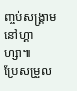ញ្ចប់សង្រ្គាមនៅហ្គាហ្សា៕
ប្រែសម្រួល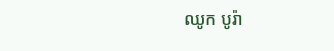ឈូក បូរ៉ា